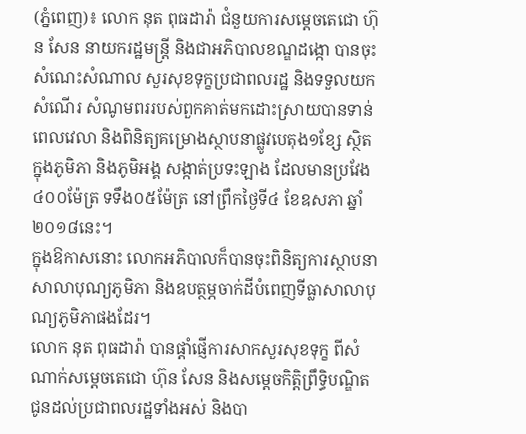(ភ្នំពេញ)៖ លោក នុត ពុធដារ៉ា ជំនួយការសម្តេចតេជោ ហ៊ុន សែន នាយករដ្ឋមន្ត្រី និងជាអភិបាលខណ្ឌដង្កោ បានចុះសំណេះសំណាល សួរសុខទុក្ខប្រជាពលរដ្ឋ និងទទួលយកសំណើរ សំណូមពររបស់ពួកគាត់មកដោះស្រាយបានទាន់ពេលវេលា និងពិនិត្យគម្រោងស្ថាបនាផ្លូវបេតុង១ខ្សែ ស្ថិតក្នុងភូមិភា និងភូមិអង្គ សង្កាត់ប្រទះឡាង ដែលមានប្រវែង៤០០ម៉ែត្រ ទទឹង០៥ម៉ែត្រ នៅព្រឹកថ្ងៃទី៤ ខែឧសភា ឆ្នាំ២០១៨នេះ។
ក្នុងឱកាសនោះ លោកអភិបាលក៏បានចុះពិនិត្យការស្ថាបនាសាលាបុណ្យភូមិភា និងឧបត្ថម្ភចាក់ដីបំពេញទីធ្លាសាលាបុណ្យភូមិភាផងដែរ។
លោក នុត ពុធដារ៉ា បានផ្តាំផ្ញើការសាកសួរសុខទុក្ខ ពីសំណាក់សម្តេចតេជោ ហ៊ុន សែន និងសម្តេចកិត្តិព្រឹទ្ធិបណ្ឌិត ជូនដល់ប្រជាពលរដ្ឋទាំងអស់ និងបា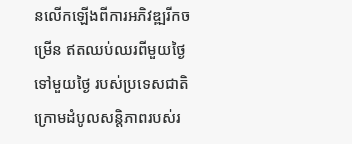នលើកឡើងពីការអភិវឌ្ឍរីកចម្រើន ឥតឈប់ឈរពីមួយថ្ងៃទៅមួយថ្ងៃ របស់ប្រទេសជាតិ ក្រោមដំបូលសន្តិភាពរបស់រ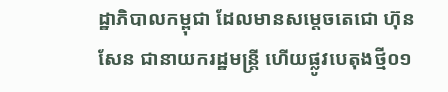ដ្ឋាភិបាលកម្ពុជា ដែលមានសម្តេចតេជោ ហ៊ុន សែន ជានាយករដ្ឋមន្ត្រី ហើយផ្លូវបេតុងថ្មី០១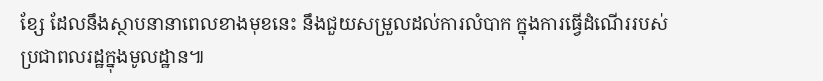ខ្សែ ដែលនឹងស្ថាបនានាពេលខាងមុខនេះ នឹងជួយសម្រួលដល់ការលំបាក ក្នុងការធ្វើដំណើររបស់ប្រជាពលរដ្ឋក្នុងមូលដ្ឋាន៕